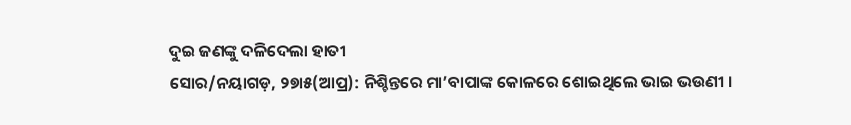ଦୁଇ ଜଣଙ୍କୁ ଦଳିଦେଲା ହାତୀ
ସୋର/ନୟାଗଡ଼, ୨୭ା୫(ଆପ୍ର): ନିଶ୍ଚିନ୍ତରେ ମା’ବାପାଙ୍କ କୋଳରେ ଶୋଇଥିଲେ ଭାଇ ଭଉଣୀ ।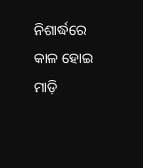ନିଶାର୍ଦ୍ଧରେ କାଳ ହୋଇ ମାଡ଼ି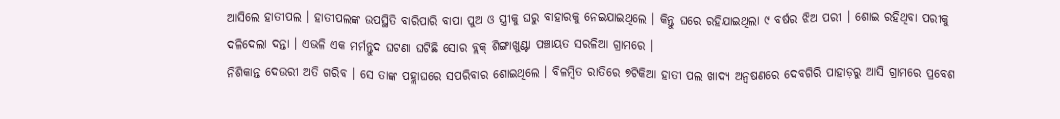ଆସିଲେ ହାତୀପଲ । ହାତୀପଲଙ୍କ ଉପସ୍ଥିତି ବାରିପାରି ବାପା ପୁଅ ଓ ସ୍ତ୍ରୀକୁ ଘରୁ ବାହାରକୁ ନେଇଯାଇଥିଲେ । କିନ୍ତୁ ଘରେ ରହିଯାଇଥିଲା ୯ ବର୍ଷର ଝିଅ ପରୀ । ଶୋଇ ରହିଥିବା ପରୀକୁ ଦଳିଦେଲା ଦନ୍ତା । ଏଭଳି ଏକ ମର୍ମନ୍ତୁଦ ଘଟଣା ଘଟିଛି ସୋର ବ୍ଲକ୍ ଶିଙ୍ଗାଖୁଣ୍ଟା ପଞ୍ଚାୟତ ସରଳିଆ ଗ୍ରାମରେ ।
ନିଶିକାନ୍ତ ଦେଉରୀ ଅତି ଗରିବ । ସେ ତାଙ୍କ ପହ୍ଲାଘରେ ସପରିବାର ଶୋଇଥିଲେ । ବିଳମ୍ବିତ ରାତିରେ ୭ଟିକିଆ ହାତୀ ପଲ ଖାଦ୍ୟ ଅନ୍ୱଷଣରେ ଦେବଗିରି ପାହାଡ଼ରୁ ଆସି ଗ୍ରାମରେ ପ୍ରବେଶ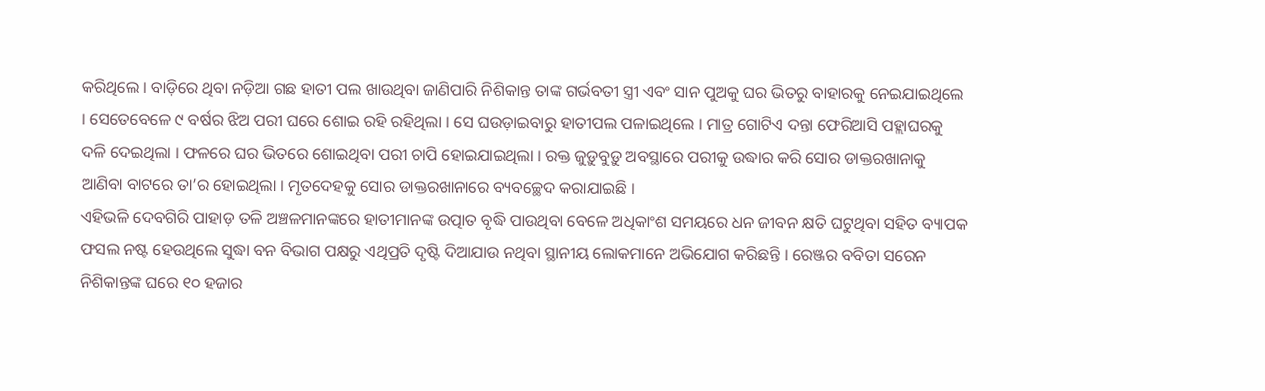କରିଥିଲେ । ବାଡ଼ିରେ ଥିବା ନଡ଼ିଆ ଗଛ ହାତୀ ପଲ ଖାଉଥିବା ଜାଣିପାରି ନିଶିକାନ୍ତ ତାଙ୍କ ଗର୍ଭବତୀ ସ୍ତ୍ରୀ ଏବଂ ସାନ ପୁଅକୁ ଘର ଭିତରୁ ବାହାରକୁ ନେଇଯାଇଥିଲେ । ସେତେବେଳେ ୯ ବର୍ଷର ଝିଅ ପରୀ ଘରେ ଶୋଇ ରହି ରହିଥିଲା । ସେ ଘଉଡ଼ାଇବାରୁ ହାତୀପଲ ପଳାଇଥିଲେ । ମାତ୍ର ଗୋଟିଏ ଦନ୍ତା ଫେରିଆସି ପହ୍ଲାଘରକୁ ଦଳି ଦେଇଥିଲା । ଫଳରେ ଘର ଭିତରେ ଶୋଇଥିବା ପରୀ ଚାପି ହୋଇଯାଇଥିଲା । ରକ୍ତ ଜୁଡ଼ୁବୁଡ଼ୁ ଅବସ୍ଥାରେ ପରୀକୁ ଉଦ୍ଧାର କରି ସୋର ଡାକ୍ତରଖାନାକୁ ଆଣିବା ବାଟରେ ତା’ର ହୋଇଥିଲା । ମୃତଦେହକୁ ସୋର ଡାକ୍ତରଖାନାରେ ବ୍ୟବଚ୍ଛେଦ କରାଯାଇଛି ।
ଏହିଭଳି ଦେବଗିରି ପାହାଡ଼ ତଳି ଅଞ୍ଚଳମାନଙ୍କରେ ହାତୀମାନଙ୍କ ଉତ୍ପାତ ବୃଦ୍ଧି ପାଉଥିବା ବେଳେ ଅଧିକାଂଶ ସମୟରେ ଧନ ଜୀବନ କ୍ଷତି ଘଟୁଥିବା ସହିତ ବ୍ୟାପକ ଫସଲ ନଷ୍ଟ ହେଉଥିଲେ ସୁଦ୍ଧା ବନ ବିଭାଗ ପକ୍ଷରୁ ଏଥିପ୍ରତି ଦୃଷ୍ଟି ଦିଆଯାଉ ନଥିବା ସ୍ଥାନୀୟ ଲୋକମାନେ ଅଭିଯୋଗ କରିଛନ୍ତି । ରେଞ୍ଜର ବବିତା ସରେନ ନିଶିକାନ୍ତଙ୍କ ଘରେ ୧୦ ହଜାର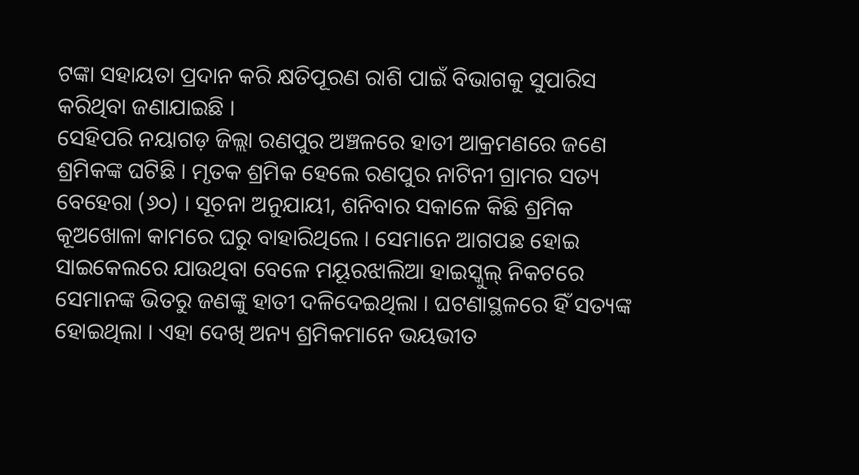ଟଙ୍କା ସହାୟତା ପ୍ରଦାନ କରି କ୍ଷତିପୂରଣ ରାଶି ପାଇଁ ବିଭାଗକୁ ସୁପାରିସ କରିଥିବା ଜଣାଯାଇଛି ।
ସେହିପରି ନୟାଗଡ଼ ଜିଲ୍ଲା ରଣପୁର ଅଞ୍ଚଳରେ ହାତୀ ଆକ୍ରମଣରେ ଜଣେ ଶ୍ରମିକଙ୍କ ଘଟିଛି । ମୃତକ ଶ୍ରମିକ ହେଲେ ରଣପୁର ନାଟିନୀ ଗ୍ରାମର ସତ୍ୟ ବେହେରା (୬୦) । ସୂଚନା ଅନୁଯାୟୀ, ଶନିବାର ସକାଳେ କିଛି ଶ୍ରମିକ କୂଅଖୋଳା କାମରେ ଘରୁ ବାହାରିଥିଲେ । ସେମାନେ ଆଗପଛ ହୋଇ ସାଇକେଲରେ ଯାଉଥିବା ବେଳେ ମୟୂରଝାଲିଆ ହାଇସ୍କୁଲ୍ ନିକଟରେ ସେମାନଙ୍କ ଭିତରୁ ଜଣଙ୍କୁ ହାତୀ ଦଳିଦେଇଥିଲା । ଘଟଣାସ୍ଥଳରେ ହିଁ ସତ୍ୟଙ୍କ ହୋଇଥିଲା । ଏହା ଦେଖି ଅନ୍ୟ ଶ୍ରମିକମାନେ ଭୟଭୀତ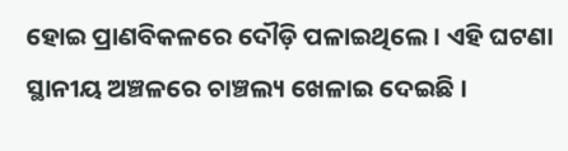ହୋଇ ପ୍ରାଣବିକଳରେ ଦୌଡ଼ି ପଳାଇଥିଲେ । ଏହି ଘଟଣା ସ୍ଥାନୀୟ ଅଞ୍ଚଳରେ ଚାଞ୍ଚଲ୍ୟ ଖେଳାଇ ଦେଇଛି ।